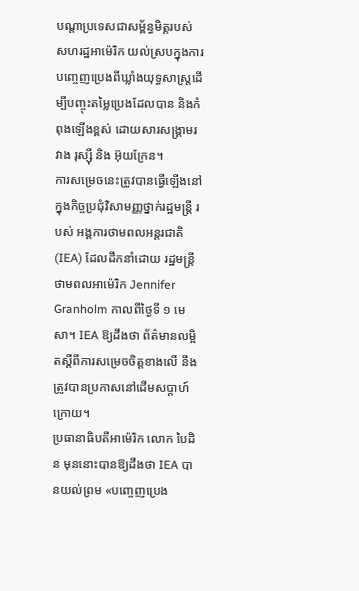បណ្ដាប្រទេសជាសម្ព័ន្ធមិត្តរបស់ សហរដ្ឋអាម៉េរិក យល់ស្របក្នុងការបញ្ចេញប្រេងពីឃ្លាំងយុទ្ធសាស្ត្រដើម្បីបញ្ចុះតម្លៃប្រេងដែលបាន និងកំពុងឡើងខ្ពស់ ដោយសារសង្គ្រាមរវាង រុស្ស៊ី និង អ៊ុយក្រែន។
ការសម្រេចនេះត្រូវបានធ្វើឡើងនៅក្នុងកិច្ចប្រជុំវិសាមញ្ញថ្នាក់រដ្ឋមន្ត្រី របស់ អង្គការថាមពលអន្តរជាតិ (IEA) ដែលដឹកនាំដោយ រដ្ឋមន្ត្រីថាមពលអាម៉េរិក Jennifer Granholm កាលពីថ្ងៃទី ១ មេសា។ IEA ឱ្យដឹងថា ព័ត៌មានលម្អិតស្ដីពីការសម្រេចចិត្តខាងលើ នឹងត្រូវបានប្រកាសនៅដើមសប្ដាហ៍ក្រោយ។
ប្រធានាធិបតីអាម៉េរិក លោក បៃដិន មុននោះបានឱ្យដឹងថា IEA បានយល់ព្រម «បញ្ចេញប្រេង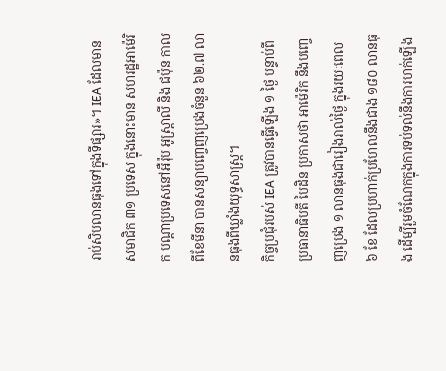រាប់សិបលានធុងទៅក្នុងទីផ្សារ»។ IEA ដែលមានសមាជិក ៣១ ប្រទេស ក្នុងនោះមាន សហរដ្ឋអាម៉េរិក បណ្ដាប្រទេសនៅអឺរ៉ុប អូស្ត្រាលី និង ជប៉ុន កាលពីខែមីនា បានសន្យាបញ្ចេញប្រេងចំនួន ៦២.៧ លានធុងពីឃ្លាំងយុទ្ធសាស្ត្រ។
កិច្ចប្រជុំរបស់ IEA ត្រូវបានធ្វើឡើង ១ ថ្ងៃ បន្ទាប់ពី ប្រធានាធិបតី បៃដិន ប្រកាសថា អាម៉េរិក នឹងបញ្ចេញប្រេង ១ លានធុងជារៀងរាល់ថ្ងៃ ក្នុងរយៈពេល ៦ ខែ ដែលប្រហាក់ប្រហែលនឹងជាង ១៨០ លានធុង ដើម្បីរួមចំណែកក្នុងការទប់ទល់នឹងការហក់ឡើង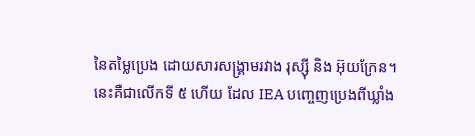នៃតម្លៃប្រេង ដោយសារសង្គ្រាមរវាង រុស្ស៊ី និង អ៊ុយក្រែន។
នេះគឺជាលើកទី ៥ ហើយ ដែល IEA បញ្ចេញប្រេងពីឃ្លាំង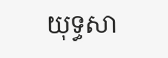យុទ្ធសា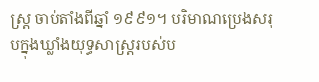ស្ត្រ ចាប់តាំងពីឆ្នាំ ១៩៩១។ បរិមាណប្រេងសរុបក្នុងឃ្លាំងយុទ្ធសាស្ត្ររបស់ប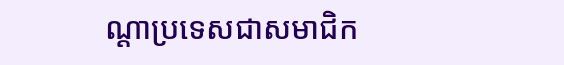ណ្ដាប្រទេសជាសមាជិក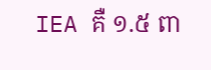IEA គឺ ១.៥ ពា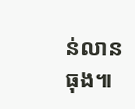ន់លានធុង៕